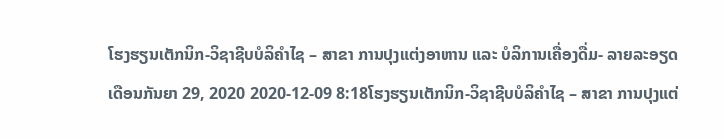ໂຮງຮຽນເຕັກນິກ-ວິຊາຊີບບໍລິຄໍາໄຊ – ສາຂາ ການປຸງແຕ່ງອາຫານ ແລະ ບໍລິການເຄື່ອງດື່ມ- ລາຍລະອຽດ
ເດືອນກັນຍາ 29, 2020 2020-12-09 8:18ໂຮງຮຽນເຕັກນິກ-ວິຊາຊີບບໍລິຄໍາໄຊ – ສາຂາ ການປຸງແຕ່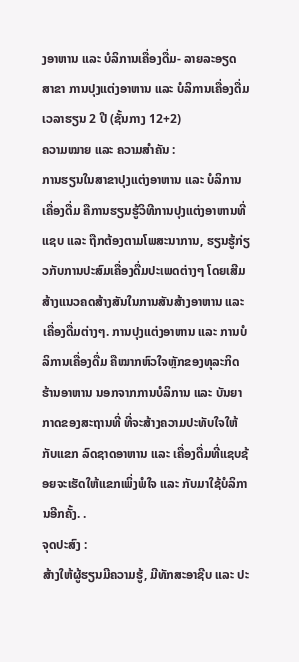ງອາຫານ ແລະ ບໍລິການເຄື່ອງດື່ມ- ລາຍລະອຽດ
ສາຂາ ການປຸງແຕ່ງອາຫານ ແລະ ບໍລິການເຄື່ອງດື່ມ
ເວລາຮຽນ 2 ປີ (ຊັ້ນກາງ 12+2)
ຄວາມໝາຍ ແລະ ຄວາມສຳຄັນ :
ການຮຽນໃນສາຂາປຸງແຕ່ງອາຫານ ແລະ ບໍລິການເຄື່ອງດື່ມ ຄືການຮຽນຮູ້ວິທີການປຸງແຕ່ງອາຫານທີ່ ແຊບ ແລະ ຖືກຕ້ອງຕາມໂພສະນາການ, ຮຽນຮູ້ກ່ຽວກັບການປະສົມເຄື່ອງດື່ມປະເພດຕ່າງໆ ໂດຍເສີມສ້າງແນວຄດສ້າງສັນໃນການສັນສ້າງອາຫານ ແລະ ເຄື່ອງດື່ມຕ່າງໆ. ການປຸງແຕ່ງອາຫານ ແລະ ການບໍລິການເຄື່ອງດື່ມ ຄືໝາກຫົວໃຈຫຼັກຂອງທຸລະກິດຮ້ານອາຫານ ນອກຈາກການບໍລິການ ແລະ ບັນຍາກາດຂອງສະຖານທີ່ ທີ່ຈະສ້າງຄວາມປະທັບໃຈໃຫ້ກັບແຂກ ລົດຊາດອາຫານ ແລະ ເຄື່ອງດື່ມທີ່ແຊບຊ້ອຍຈະເຮັດໃຫ້ແຂກເພິ່ງພໍໃຈ ແລະ ກັບມາໃຊ້ບໍລິການອີກຄັ້ງ. .
ຈຸດປະສົງ :
ສ້າງໃຫ້ຜູ້ຮຽນມີຄວາມຮູ້, ມີທັກສະອາຊີບ ແລະ ປະ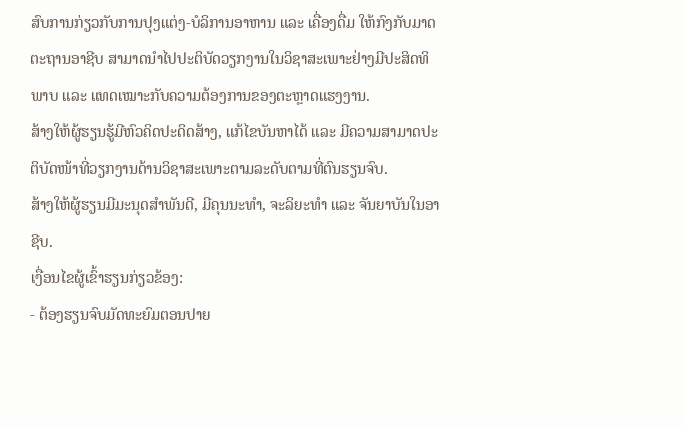ສົບການກ່ຽວກັບການປຸງແຕ່ງ-ບໍລິການອາຫານ ແລະ ເຄື່ອງດື່ມ ໃຫ້ກົງກັບມາດຕະຖານອາຊີບ ສາມາດນໍາໄປປະຕິບັດວຽກງານໃນວິຊາສະເພາະຢ່າງມີປະສິດທິພາບ ແລະ ແທດເໝາະກັບຄວາມຕ້ອງການຂອງຕະຫຼາດແຮງງານ.
ສ້າງໃຫ້ຜູ້ຮຽນຮູ້ມີຫົວຄິດປະດິດສ້າງ, ແກ້ໄຂບັນຫາໄດ້ ແລະ ມີຄວາມສາມາດປະຕິບັດໜ້າທີ່ວຽກງານດ້ານວິຊາສະເພາະຕາມລະດັບຕາມທີ່ຕົນຮຽນຈົບ.
ສ້າງໃຫ້ຜູ້ຮຽນມີມະນຸດສໍາພັນດີ, ມີຄຸນນະທຳ, ຈະລິຍະທຳ ແລະ ຈັນຍາບັນໃນອາຊີບ.
ເງື່ອນໄຂຜູ້ເຂົ້າຮຽນກ່ຽວຂ້ອງ:
- ຕ້ອງຮຽນຈົບມັດທະຍົມຕອນປາຍ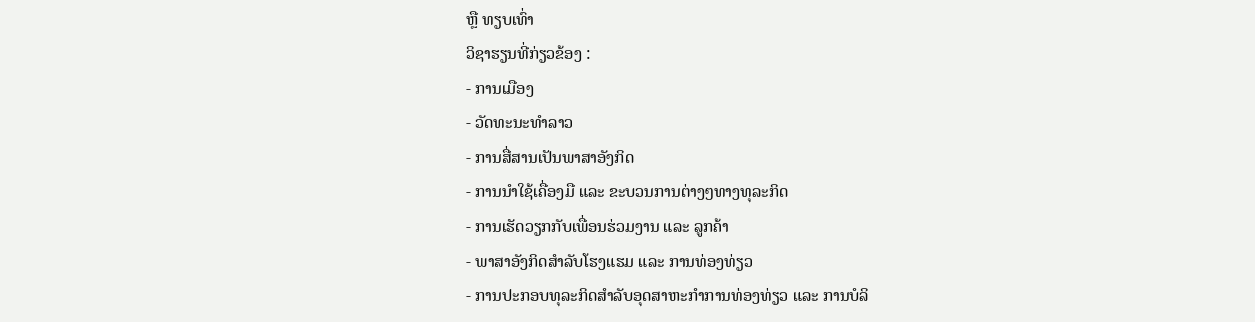ຫຼື ທຽບເທົ່າ
ວິຊາຮຽນທີ່ກ່ຽວຂ້ອງ :
- ການເມືອງ
- ວັດທະນະທໍາລາວ
- ການສື່ສານເປັນພາສາອັງກິດ
- ການນໍາໃຊ້ເຄື່ອງມື ແລະ ຂະບວນການຕ່າງໆທາງທຸລະກິດ
- ການເຮັດວຽກກັບເພື່ອນຮ່ວມງານ ແລະ ລູກຄ້າ
- ພາສາອັງກິດສໍາລັບໂຮງແຮມ ແລະ ການທ່ອງທ່ຽວ
- ການປະກອບທຸລະກິດສໍາລັບອຸດສາຫະກໍາການທ່ອງທ່ຽວ ແລະ ການບໍລິ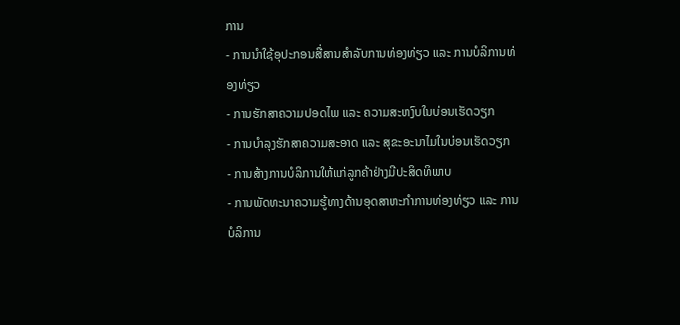ການ
- ການນໍາໃຊ້ອຸປະກອນສື່ສານສໍາລັບການທ່ອງທ່ຽວ ແລະ ການບໍລິການທ່ອງທ່ຽວ
- ການຮັກສາຄວາມປອດໄພ ແລະ ຄວາມສະຫງົບໃນບ່ອນເຮັດວຽກ
- ການບໍາລຸງຮັກສາຄວາມສະອາດ ແລະ ສຸຂະອະນາໄມໃນບ່ອນເຮັດວຽກ
- ການສ້າງການບໍລິການໃຫ້ແກ່ລູກຄ້າຢ່າງມີປະສິດທິພາບ
- ການພັດທະນາຄວາມຮູ້ທາງດ້ານອຸດສາຫະກໍາການທ່ອງທ່ຽວ ແລະ ການບໍລິການ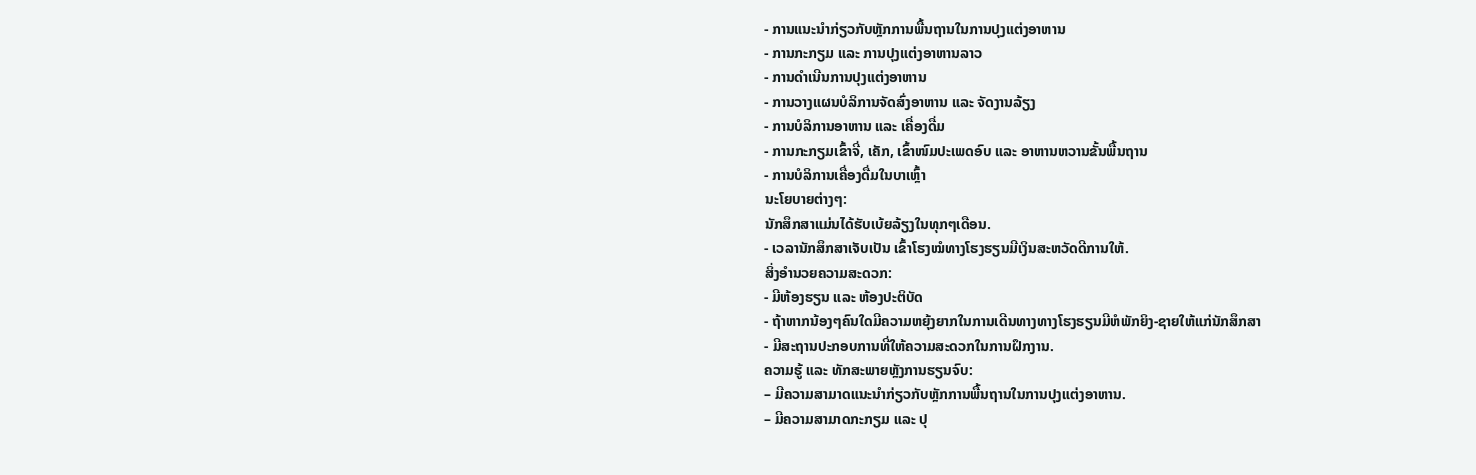- ການແນະນໍາກ່ຽວກັບຫຼັກການພື້ນຖານໃນການປຸງແຕ່ງອາຫານ
- ການກະກຽມ ແລະ ການປຸງແຕ່ງອາຫານລາວ
- ການດໍາເນີນການປຸງແຕ່ງອາຫານ
- ການວາງແຜນບໍລິການຈັດສົ່ງອາຫານ ແລະ ຈັດງານລ້ຽງ
- ການບໍລິການອາຫານ ແລະ ເຄື່ອງດື່ມ
- ການກະກຽມເຂົ້າຈີ່, ເຄັກ, ເຂົ້າໜົມປະເພດອົບ ແລະ ອາຫານຫວານຂັ້ນພື້ນຖານ
- ການບໍລິການເຄື່ອງດື່ມໃນບາເຫຼົ້າ
ນະໂຍບາຍຕ່າງໆ:
ນັກສຶກສາແມ່ນໄດ້ຮັບເບ້ຍລ້ຽງໃນທຸກໆເດືອນ.
- ເວລານັກສຶກສາເຈັບເປັນ ເຂົ້າໂຮງໝໍທາງໂຮງຮຽນມີເງິນສະຫວັດດີການໃຫ້.
ສິ່ງອໍານວຍຄວາມສະດວກ:
- ມີຫ້ອງຮຽນ ແລະ ຫ້ອງປະຕິບັດ
- ຖ້າຫາກນ້ອງໆຄົນໃດມີຄວາມຫຍຸ້ງຍາກໃນການເດີນທາງທາງໂຮງຮຽນມີຫໍພັກຍິງ-ຊາຍໃຫ້ແກ່ນັກສຶກສາ
- ມີສະຖານປະກອບການທີ່ໃຫ້ຄວາມສະດວກໃນການຝຶກງານ.
ຄວາມຮູ້ ແລະ ທັກສະພາຍຫຼັງການຮຽນຈົບ:
– ມີຄວາມສາມາດແນະນຳກ່ຽວກັບຫຼັກການພື້ນຖານໃນການປຸງແຕ່ງອາຫານ.
– ມີຄວາມສາມາດກະກຽມ ແລະ ປຸ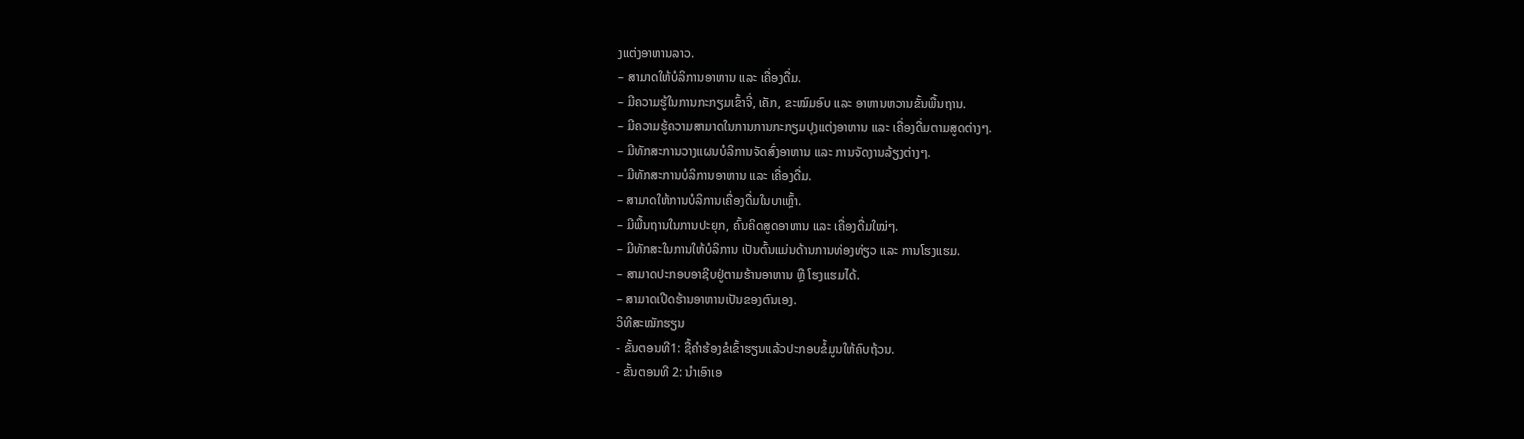ງແຕ່ງອາຫານລາວ.
– ສາມາດໃຫ້ບໍລິການອາຫານ ແລະ ເຄື່ອງດື່ມ.
– ມີຄວາມຮູ້ໃນການກະກຽມເຂົ້າຈີ່, ເຄັກ, ຂະໝົມອົບ ແລະ ອາຫານຫວານຂັ້ນພື້ນຖານ.
– ມີຄວາມຮູ້ຄວາມສາມາດໃນການການກະກຽມປຸງແຕ່ງອາຫານ ແລະ ເຄື່ອງດື່ມຕາມສູດຕ່າງໆ.
– ມີທັກສະການວາງແຜນບໍລິການຈັດສົ່ງອາຫານ ແລະ ການຈັດງານລ້ຽງຕ່າງໆ.
– ມີທັກສະການບໍລິການອາຫານ ແລະ ເຄື່ອງດື່ມ.
– ສາມາດໃຫ້ການບໍລິການເຄື່ອງດື່ມໃນບາເຫຼົ້າ.
– ມີພື້ນຖານໃນການປະຍຸກ, ຄົ້ນຄິດສູດອາຫານ ແລະ ເຄື່ອງດື່ມໃໝ່ໆ.
– ມີທັກສະໃນການໃຫ້ບໍລິການ ເປັນຕົ້ນແມ່ນດ້ານການທ່ອງທ່ຽວ ແລະ ການໂຮງແຮມ.
– ສາມາດປະກອບອາຊີບຢູ່ຕາມຮ້ານອາຫານ ຫຼື ໂຮງແຮມໄດ້.
– ສາມາດເປີດຮ້ານອາຫານເປັນຂອງຕົນເອງ.
ວິທີສະໝັກຮຽນ
- ຂັ້ນຕອນທີ1: ຊື້ຄຳຮ້ອງຂໍເຂົ້າຮຽນແລ້ວປະກອບຂໍ້ມູນໃຫ້ຄົບຖ້ວນ.
- ຂັ້ນຕອນທີ 2: ນໍາເອົາເອ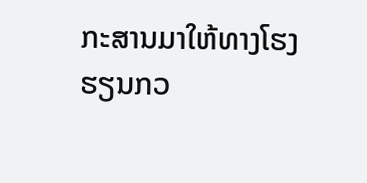ກະສານມາໃຫ້ທາງໂຮງຮຽນກວ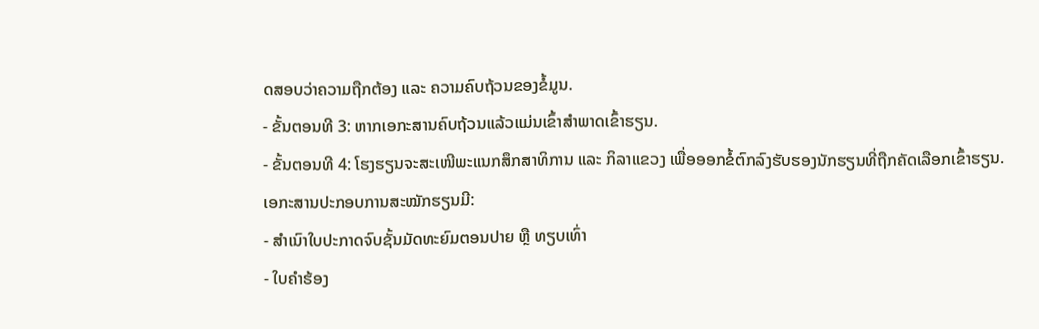ດສອບວ່າຄວາມຖືກຕ້ອງ ແລະ ຄວາມຄົບຖ້ວນຂອງຂໍ້ມູນ.
- ຂັ້ນຕອນທີ 3: ຫາກເອກະສານຄົບຖ້ວນແລ້ວແມ່ນເຂົ້າສຳພາດເຂົ້າຮຽນ.
- ຂັ້ນຕອນທີ 4: ໂຮງຮຽນຈະສະເໜີພະແນກສຶກສາທິການ ແລະ ກິລາແຂວງ ເພື່ອອອກຂໍ້ຕົກລົງຮັບຮອງນັກຮຽນທີ່ຖືກຄັດເລືອກເຂົ້າຮຽນ.
ເອກະສານປະກອບການສະໝັກຮຽນມີ:
- ສໍາເນົາໃບປະກາດຈົບຊັ້ນມັດທະຍົມຕອນປາຍ ຫຼື ທຽບເທົ່າ
- ໃບຄຳຮ້ອງ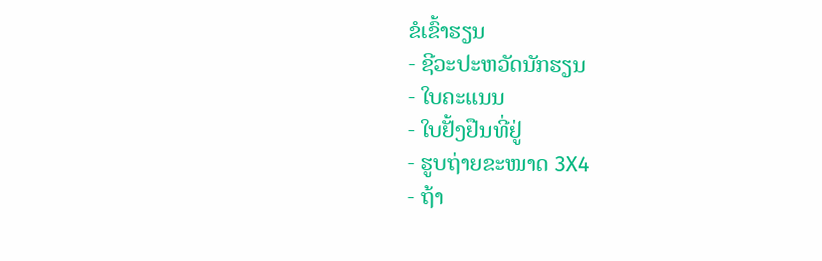ຂໍເຂົ້າຮຽນ
- ຊີວະປະຫວັດນັກຮຽນ
- ໃບຄະແນນ
- ໃບຢັ້ງຢືນທີ່ຢູ່
- ຮູບຖ່າຍຂະໜາດ 3X4
- ຖ້າ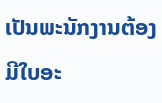ເປັນພະນັກງານຕ້ອງມີໃບອະ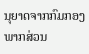ນຸຍາດຈາກກົມກອງພາກສ່ວນ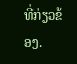ທີ່ກ່ຽວຂ້ອງ.